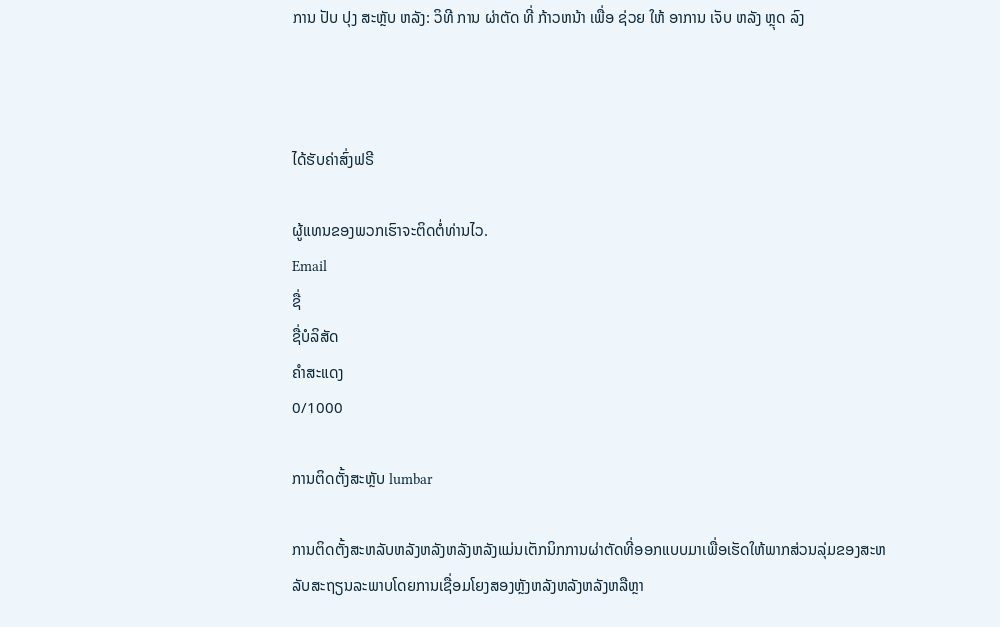ການ ປັບ ປຸງ ສະຫຼັບ ຫລັງ: ວິທີ ການ ຜ່າຕັດ ທີ່ ກ້າວຫນ້າ ເພື່ອ ຊ່ວຍ ໃຫ້ ອາການ ເຈັບ ຫລັງ ຫຼຸດ ລົງ



ໄດ້ຮັບຄ່າສົ່ງຟຣີ

ຜູ້ແທນຂອງພວກເຮົາຈະຕິດຕໍ່ທ່ານໄວ.
Email
ຊື່
ຊື່ບໍລິສັດ
ຄຳສະແດງ
0/1000

ການຕິດຕັ້ງສະຫຼັບ lumbar

ການຕິດຕັ້ງສະຫລັບຫລັງຫລັງຫລັງຫລັງແມ່ນເຕັກນິກການຜ່າຕັດທີ່ອອກແບບມາເພື່ອເຮັດໃຫ້ພາກສ່ວນລຸ່ມຂອງສະຫລັບສະຖຽນລະພາບໂດຍການເຊື່ອມໂຍງສອງຫຼັງຫລັງຫລັງຫລັງຫລືຫຼາ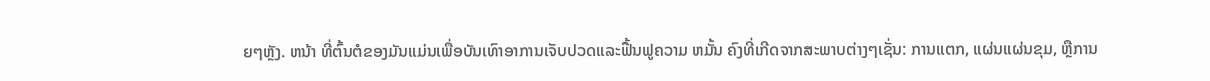ຍໆຫຼັງ. ຫນ້າ ທີ່ຕົ້ນຕໍຂອງມັນແມ່ນເພື່ອບັນເທົາອາການເຈັບປວດແລະຟື້ນຟູຄວາມ ຫມັ້ນ ຄົງທີ່ເກີດຈາກສະພາບຕ່າງໆເຊັ່ນ: ການແຕກ, ແຜ່ນແຜ່ນຂຸມ, ຫຼືການ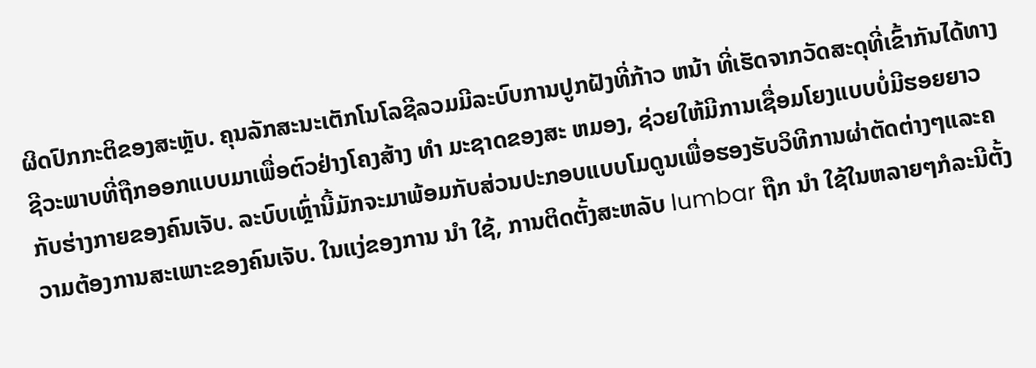ຜິດປົກກະຕິຂອງສະຫຼັບ. ຄຸນລັກສະນະເຕັກໂນໂລຊີລວມມີລະບົບການປູກຝັງທີ່ກ້າວ ຫນ້າ ທີ່ເຮັດຈາກວັດສະດຸທີ່ເຂົ້າກັນໄດ້ທາງຊີວະພາບທີ່ຖືກອອກແບບມາເພື່ອຕົວຢ່າງໂຄງສ້າງ ທໍາ ມະຊາດຂອງສະ ຫມອງ, ຊ່ວຍໃຫ້ມີການເຊື່ອມໂຍງແບບບໍ່ມີຮອຍຍາວກັບຮ່າງກາຍຂອງຄົນເຈັບ. ລະບົບເຫຼົ່ານີ້ມັກຈະມາພ້ອມກັບສ່ວນປະກອບແບບໂມດູນເພື່ອຮອງຮັບວິທີການຜ່າຕັດຕ່າງໆແລະຄວາມຕ້ອງການສະເພາະຂອງຄົນເຈັບ. ໃນແງ່ຂອງການ ນໍາ ໃຊ້, ການຕິດຕັ້ງສະຫລັບ lumbar ຖືກ ນໍາ ໃຊ້ໃນຫລາຍໆກໍລະນີຕັ້ງ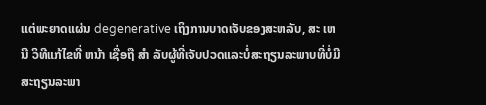ແຕ່ພະຍາດແຜ່ນ degenerative ເຖິງການບາດເຈັບຂອງສະຫລັບ, ສະ ເຫນີ ວິທີແກ້ໄຂທີ່ ຫນ້າ ເຊື່ອຖື ສໍາ ລັບຜູ້ທີ່ເຈັບປວດແລະບໍ່ສະຖຽນລະພາບທີ່ບໍ່ມີສະຖຽນລະພາ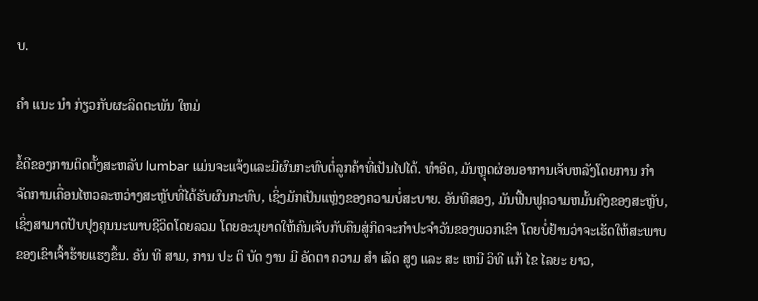ບ.

ຄໍາ ແນະ ນໍາ ກ່ຽວກັບຜະລິດຕະພັນ ໃຫມ່

ຂໍ້ດີຂອງການຕິດຕັ້ງສະຫລັບ lumbar ແມ່ນຈະແຈ້ງແລະມີຜົນກະທົບຕໍ່ລູກຄ້າທີ່ເປັນໄປໄດ້. ທໍາອິດ, ມັນຫຼຸດຜ່ອນອາການເຈັບຫລັງໂດຍການ ກໍາ ຈັດການເຄື່ອນໄຫວລະຫວ່າງສະຫຼັບທີ່ໄດ້ຮັບຜົນກະທົບ, ເຊິ່ງມັກເປັນແຫຼ່ງຂອງຄວາມບໍ່ສະບາຍ. ອັນທີສອງ, ມັນຟື້ນຟູຄວາມຫມັ້ນຄົງຂອງສະຫຼັບ, ເຊິ່ງສາມາດປັບປຸງຄຸນນະພາບຊີວິດໂດຍລວມ ໂດຍອະນຸຍາດໃຫ້ຄົນເຈັບກັບຄືນສູ່ກິດຈະກໍາປະຈໍາວັນຂອງພວກເຂົາ ໂດຍບໍ່ຢ້ານວ່າຈະເຮັດໃຫ້ສະພາບຂອງເຂົາເຈົ້າຮ້າຍແຮງຂຶ້ນ. ອັນ ທີ ສາມ, ການ ປະ ຕິ ບັດ ງານ ມີ ອັດຕາ ຄວາມ ສໍາ ເລັດ ສູງ ແລະ ສະ ເຫນີ ວິທີ ແກ້ ໄຂ ໄລຍະ ຍາວ,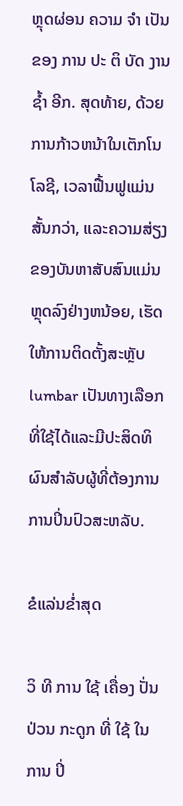ຫຼຸດຜ່ອນ ຄວາມ ຈໍາ ເປັນ ຂອງ ການ ປະ ຕິ ບັດ ງານ ຊ້ຳ ອີກ. ສຸດທ້າຍ, ດ້ວຍການກ້າວຫນ້າໃນເຕັກໂນໂລຊີ, ເວລາຟື້ນຟູແມ່ນສັ້ນກວ່າ, ແລະຄວາມສ່ຽງຂອງບັນຫາສັບສົນແມ່ນຫຼຸດລົງຢ່າງຫນ້ອຍ, ເຮັດໃຫ້ການຕິດຕັ້ງສະຫຼັບ lumbar ເປັນທາງເລືອກທີ່ໃຊ້ໄດ້ແລະມີປະສິດທິຜົນສໍາລັບຜູ້ທີ່ຕ້ອງການການປິ່ນປົວສະຫລັບ.

ຂໍແລ່ນຂໍ່າສຸດ

ວິ ທີ ການ ໃຊ້ ເຄື່ອງ ປັ່ນ ປ່ວນ ກະດູກ ທີ່ ໃຊ້ ໃນ ການ ປິ່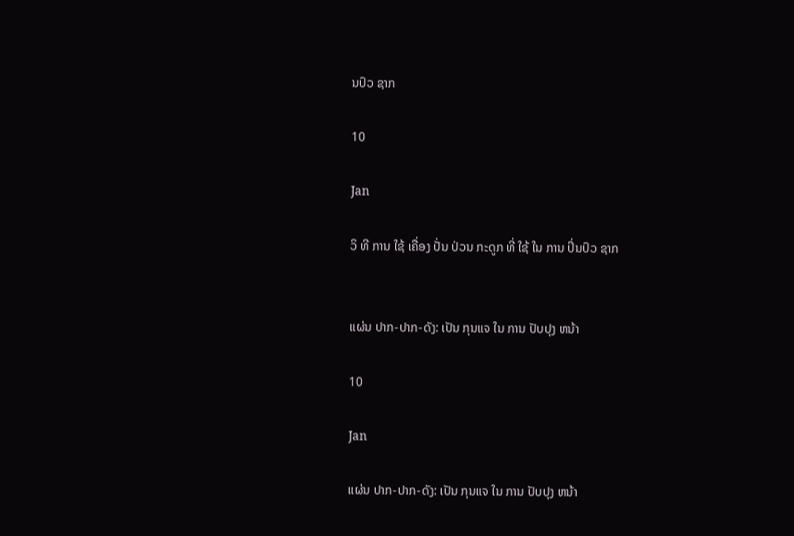ນປົວ ຊາກ

10

Jan

ວິ ທີ ການ ໃຊ້ ເຄື່ອງ ປັ່ນ ປ່ວນ ກະດູກ ທີ່ ໃຊ້ ໃນ ການ ປິ່ນປົວ ຊາກ


ແຜ່ນ ປາກ-ປາກ-ດັງ: ເປັນ ກຸນແຈ ໃນ ການ ປັບປຸງ ຫນ້າ

10

Jan

ແຜ່ນ ປາກ-ປາກ-ດັງ: ເປັນ ກຸນແຈ ໃນ ການ ປັບປຸງ ຫນ້າ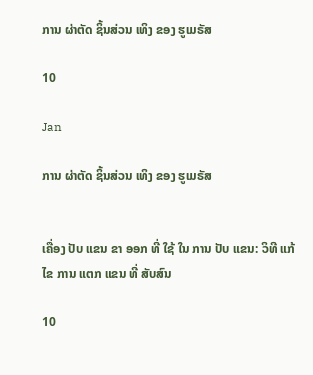ການ ຜ່າຕັດ ຊິ້ນສ່ວນ ເທິງ ຂອງ ຮູເມຣັສ

10

Jan

ການ ຜ່າຕັດ ຊິ້ນສ່ວນ ເທິງ ຂອງ ຮູເມຣັສ


ເຄື່ອງ ປັບ ແຂນ ຂາ ອອກ ທີ່ ໃຊ້ ໃນ ການ ປັບ ແຂນ: ວິທີ ແກ້ ໄຂ ການ ແຕກ ແຂນ ທີ່ ສັບສົນ

10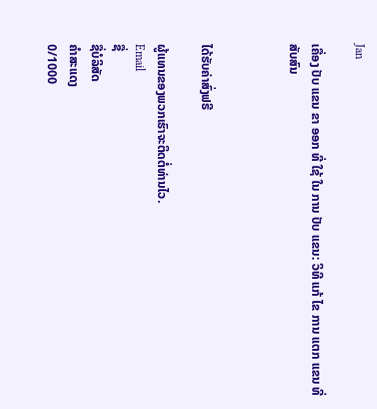Jan

ເຄື່ອງ ປັບ ແຂນ ຂາ ອອກ ທີ່ ໃຊ້ ໃນ ການ ປັບ ແຂນ: ວິທີ ແກ້ ໄຂ ການ ແຕກ ແຂນ ທີ່ ສັບສົນ



ໄດ້ຮັບຄ່າສົ່ງຟຣີ

ຜູ້ແທນຂອງພວກເຮົາຈະຕິດຕໍ່ທ່ານໄວ.
Email
ຊື່
ຊື່ບໍລິສັດ
ຄຳສະແດງ
0/1000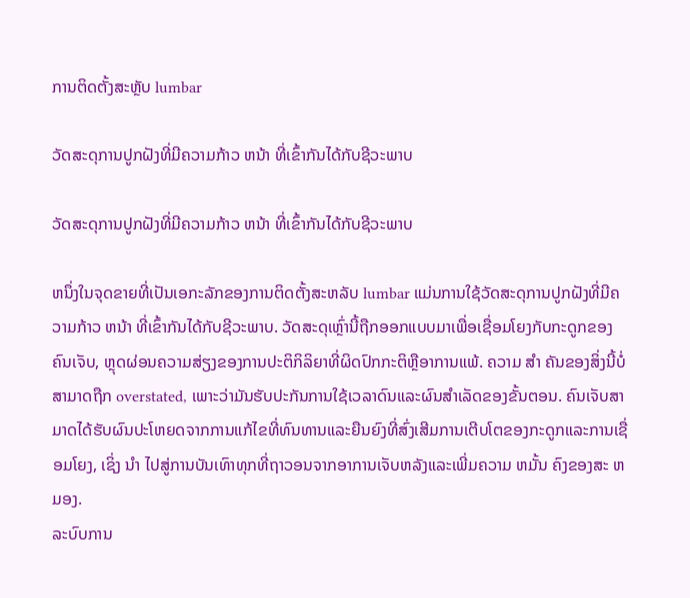ການຕິດຕັ້ງສະຫຼັບ lumbar

ວັດສະດຸການປູກຝັງທີ່ມີຄວາມກ້າວ ຫນ້າ ທີ່ເຂົ້າກັນໄດ້ກັບຊີວະພາບ

ວັດສະດຸການປູກຝັງທີ່ມີຄວາມກ້າວ ຫນ້າ ທີ່ເຂົ້າກັນໄດ້ກັບຊີວະພາບ

ຫນຶ່ງໃນຈຸດຂາຍທີ່ເປັນເອກະລັກຂອງການຕິດຕັ້ງສະຫລັບ lumbar ແມ່ນການໃຊ້ວັດສະດຸການປູກຝັງທີ່ມີຄວາມກ້າວ ຫນ້າ ທີ່ເຂົ້າກັນໄດ້ກັບຊີວະພາບ. ວັດສະດຸເຫຼົ່ານີ້ຖືກອອກແບບມາເພື່ອເຊື່ອມໂຍງກັບກະດູກຂອງຄົນເຈັບ, ຫຼຸດຜ່ອນຄວາມສ່ຽງຂອງການປະຕິກິລິຍາທີ່ຜິດປົກກະຕິຫຼືອາການແພ້. ຄວາມ ສໍາ ຄັນຂອງສິ່ງນີ້ບໍ່ສາມາດຖືກ overstated, ເພາະວ່າມັນຮັບປະກັນການໃຊ້ເວລາດົນແລະຜົນສໍາເລັດຂອງຂັ້ນຕອນ. ຄົນເຈັບສາມາດໄດ້ຮັບຜົນປະໂຫຍດຈາກການແກ້ໄຂທີ່ທົນທານແລະຍືນຍົງທີ່ສົ່ງເສີມການເຕີບໂຕຂອງກະດູກແລະການເຊື່ອມໂຍງ, ເຊິ່ງ ນໍາ ໄປສູ່ການບັນເທົາທຸກທີ່ຖາວອນຈາກອາການເຈັບຫລັງແລະເພີ່ມຄວາມ ຫມັ້ນ ຄົງຂອງສະ ຫມອງ.
ລະບົບການ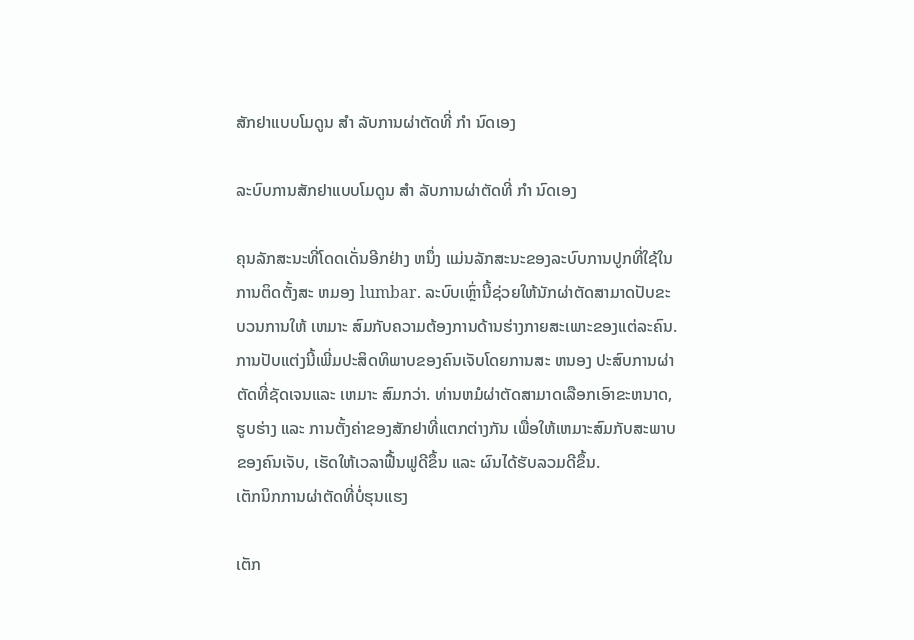ສັກຢາແບບໂມດູນ ສໍາ ລັບການຜ່າຕັດທີ່ ກໍາ ນົດເອງ

ລະບົບການສັກຢາແບບໂມດູນ ສໍາ ລັບການຜ່າຕັດທີ່ ກໍາ ນົດເອງ

ຄຸນລັກສະນະທີ່ໂດດເດັ່ນອີກຢ່າງ ຫນຶ່ງ ແມ່ນລັກສະນະຂອງລະບົບການປູກທີ່ໃຊ້ໃນການຕິດຕັ້ງສະ ຫມອງ lumbar. ລະບົບເຫຼົ່ານີ້ຊ່ວຍໃຫ້ນັກຜ່າຕັດສາມາດປັບຂະບວນການໃຫ້ ເຫມາະ ສົມກັບຄວາມຕ້ອງການດ້ານຮ່າງກາຍສະເພາະຂອງແຕ່ລະຄົນ. ການປັບແຕ່ງນີ້ເພີ່ມປະສິດທິພາບຂອງຄົນເຈັບໂດຍການສະ ຫນອງ ປະສົບການຜ່າຕັດທີ່ຊັດເຈນແລະ ເຫມາະ ສົມກວ່າ. ທ່ານຫມໍຜ່າຕັດສາມາດເລືອກເອົາຂະຫນາດ, ຮູບຮ່າງ ແລະ ການຕັ້ງຄ່າຂອງສັກຢາທີ່ແຕກຕ່າງກັນ ເພື່ອໃຫ້ເຫມາະສົມກັບສະພາບຂອງຄົນເຈັບ, ເຮັດໃຫ້ເວລາຟື້ນຟູດີຂຶ້ນ ແລະ ຜົນໄດ້ຮັບລວມດີຂຶ້ນ.
ເຕັກນິກການຜ່າຕັດທີ່ບໍ່ຮຸນແຮງ

ເຕັກ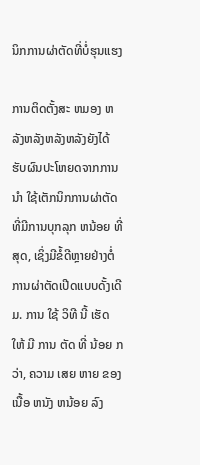ນິກການຜ່າຕັດທີ່ບໍ່ຮຸນແຮງ

ການຕິດຕັ້ງສະ ຫມອງ ຫລັງຫລັງຫລັງຫລັງຍັງໄດ້ຮັບຜົນປະໂຫຍດຈາກການ ນໍາ ໃຊ້ເຕັກນິກການຜ່າຕັດທີ່ມີການບຸກລຸກ ຫນ້ອຍ ທີ່ສຸດ, ເຊິ່ງມີຂໍ້ດີຫຼາຍຢ່າງຕໍ່ການຜ່າຕັດເປີດແບບດັ້ງເດີມ. ການ ໃຊ້ ວິທີ ນີ້ ເຮັດ ໃຫ້ ມີ ການ ຕັດ ທີ່ ນ້ອຍ ກວ່າ, ຄວາມ ເສຍ ຫາຍ ຂອງ ເນື້ອ ຫນັງ ຫນ້ອຍ ລົງ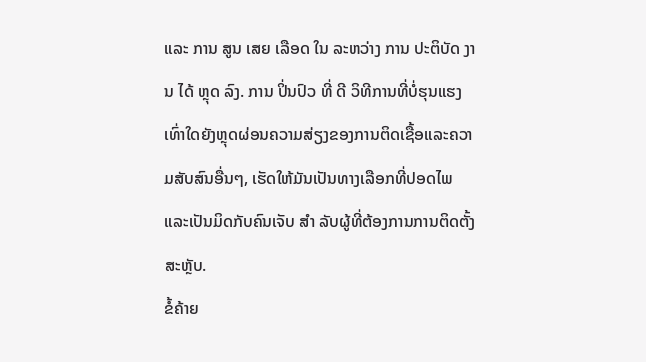ແລະ ການ ສູນ ເສຍ ເລືອດ ໃນ ລະຫວ່າງ ການ ປະຕິບັດ ງານ ໄດ້ ຫຼຸດ ລົງ. ການ ປິ່ນປົວ ທີ່ ດີ ວິທີການທີ່ບໍ່ຮຸນແຮງເທົ່າໃດຍັງຫຼຸດຜ່ອນຄວາມສ່ຽງຂອງການຕິດເຊື້ອແລະຄວາມສັບສົນອື່ນໆ, ເຮັດໃຫ້ມັນເປັນທາງເລືອກທີ່ປອດໄພແລະເປັນມິດກັບຄົນເຈັບ ສໍາ ລັບຜູ້ທີ່ຕ້ອງການການຕິດຕັ້ງສະຫຼັບ.
ຂໍ້ຄ້າຍ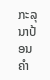ກະລຸນາປ້ອນຄຳ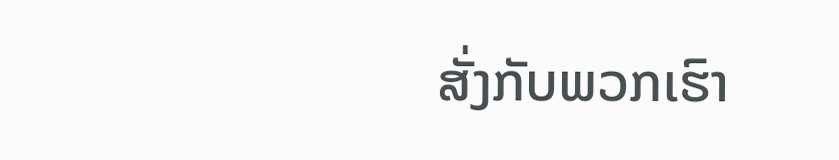ສັ່ງກັບພວກເຮົາ